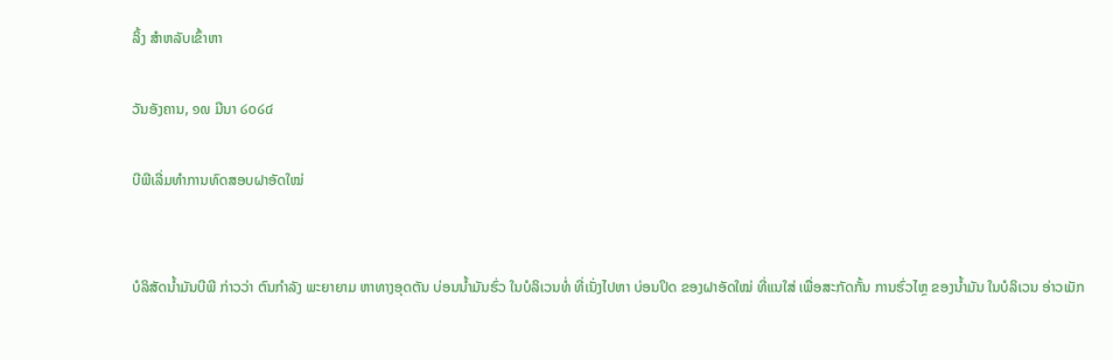ລິ້ງ ສຳຫລັບເຂົ້າຫາ

ວັນອັງຄານ, ໑໙ ມີນາ ໒໐໒໔

ບີພີເລີ່ມທໍາການທົດສອບຝາອັດໃໝ່


ບໍລິສັດນໍ້າມັນບີພີ ກ່າວວ່າ ຕົນກຳລັງ ພະຍາຍາມ ຫາທາງອຸດຕັນ ບ່ອນນໍ້າມັນຮົ່ວ ໃນບໍລິເວນທໍ່ ທີ່ເນັ່ງໄປຫາ ບ່ອນປິດ ຂອງຝາອັດໃໝ່ ທີ່ແນໃສ່ ເພື່ອສະກັດກັ້ນ ການຮົ່ວໄຫຼ ຂອງນໍ້າມັນ ໃນບໍລິເວນ ອ່າວເມັກ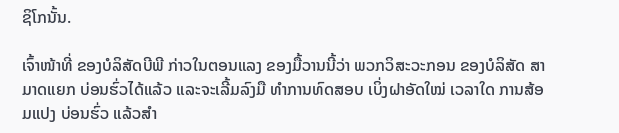ຊິໂກນັ້ນ.

ເຈົ້າໜ້າທີ່ ຂອງບໍລິສັດບີພີ ກ່າວໃນຕອນແລງ ຂອງມື້ວານນີ້ວ່າ ພວກວິສະວະກອນ ຂອງບໍລິສັດ ສາມາດແຍກ ບ່ອນຮົ່ວໄດ້ແລ້ວ ແລະຈະເລີ້ມລົງມື ທຳການທົດສອບ ເບິ່ງຝາອັດໃໝ່ ເວລາໃດ ການສ້ອມແປງ ບ່ອນຮົ່ວ ແລ້ວສຳ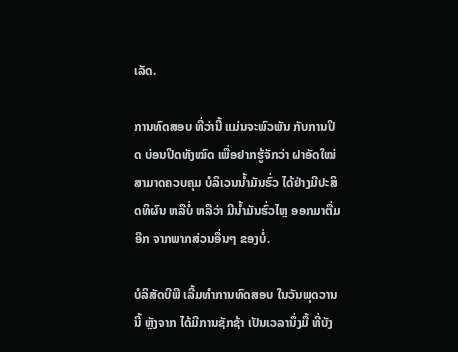ເລັດ.

ການທົດສອບ ທີ່ວ່ານີ້ ແມ່ນຈະພົວພັນ ກັບການປິດ ບ່ອນປິດທັງໝົດ ເພື່ອຢາກຮູ້ຈັກວ່າ ຝາອັດໃໝ່ ສາມາດຄວບຄຸມ ບໍລິເວນນໍ້າມັນຮົ່ວ ໄດ້ຢ່າງມີປະສິດທິຜົນ ຫລືບໍ່ ຫລືວ່າ ມີນໍ້າມັນຮົ່ວໄຫຼ ອອກມາຕື່ມອີກ ຈາກພາກສ່ວນອື່ນໆ ຂອງບໍ່.

ບໍລິສັດບີພີ ເລີ້ມທຳການທົດສອບ ໃນວັນພຸດວານນີ້ ຫຼັງຈາກ ໄດ້ມີການຊັກຊ້າ ເປັນເວລານຶ່ງມື້ ທີ່ບັງ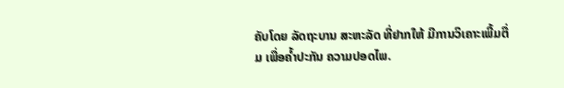ຄັບໂດຍ ລັດຖະບານ ສະຫະລັດ ທີ່ຢາກໃຫ້ ມີການວິເຄາະເພີ້ມຕື່ມ ເພື່ອຄໍ້າປະກັນ ຄວາມປອດໄພ.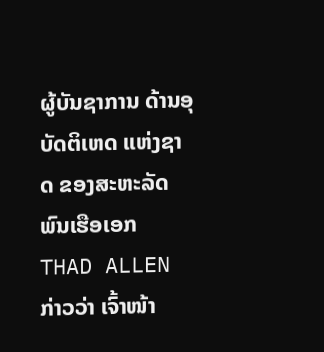ຜູ້ບັນຊາການ ດ້ານອຸບັດຕິເຫດ ແຫ່ງຊາດ ຂອງສະຫະລັດ ພົນເຮືອເອກ THAD ALLEN ກ່າວວ່າ ເຈົ້າໜ້າ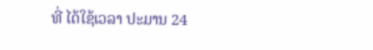ທີ່ ໄດ້ໃຊ້ເວລາ ປະມານ 24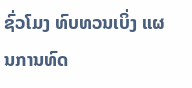ຊົ່ວໂມງ ທົບທວນເບິ່ງ ແຜນການທົດ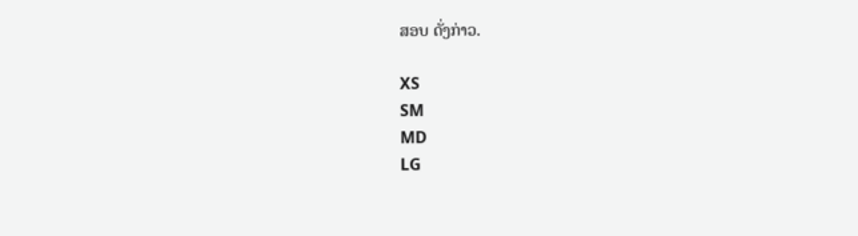ສອບ ດັ່ງກ່າວ.

XS
SM
MD
LG